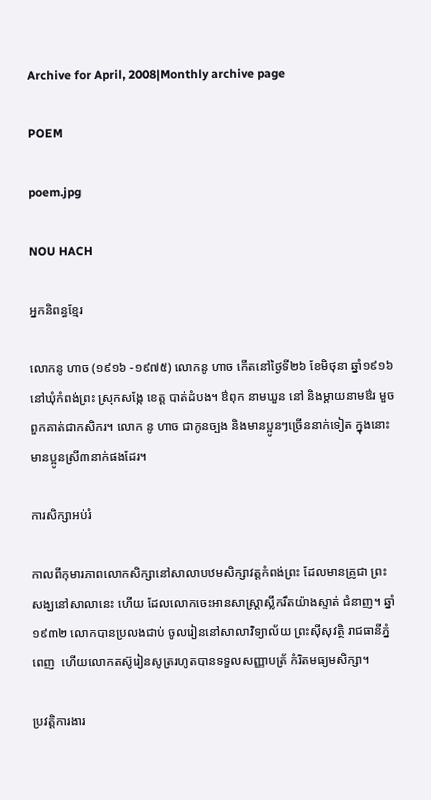Archive for April, 2008|Monthly archive page

POEM

poem.jpg

NOU HACH

អ្នកនិពន្ធខ្មែរ

លោកនូ ហាច (១៩១៦ -១៩៧៥) លោកនូ ហាច កើតនៅថ្ងៃទី២៦ ខែមិថុនា ឆ្នាំ១៩១៦ នៅឃុំកំពង់ព្រះ ស្រុកសង្កែ ខេត្ត បាត់ដំបង។ ឳពុក នាមឃួន នៅ និងម្តាយនាមឳរ មួច ពួកគាត់ជាកសិករ។ លោក នូ ហាច ជាកូនច្បង និងមានប្អូនៗច្រើននាក់ទៀត ក្នុងនោះមានប្អូនស្រី៣នាក់ផងដែរ។

ការសិក្សាអប់រំ

កាលពីកុមារភាពលោកសិក្សានៅសាលាបឋមសិក្សាវត្តកំពង់ព្រះ ដែលមានគ្រូជា ព្រះសង្ឃនៅសាលានេះ ហើយ ដែលលោកចេះអានសាស្រ្តាស្លឹករឹតយ៉ាងស្ទាត់ ជំនាញ។ ឆ្នាំ១៩៣២ លោកបានប្រលងជាប់ ចូលរៀននៅសាលាវិទ្យាល័យ ព្រះស៊ីសុវត្ថិ រាជធានីភ្នំពេញ  ហើយលោកតស៊ូរៀនសូត្ររហូតបានទទួលសញ្ញាបត្រ័ កំរិតមធ្យមសិក្សា។

ប្រវត្តិការងារ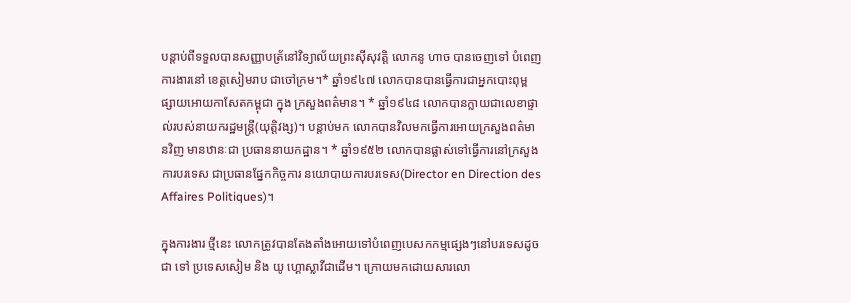បន្តាប់ពីទទួលបានសញ្ញាបត្រ័នៅវិទ្យាល័យព្រះស៊ីសុវត្តិ លោកនូ ហាច បានចេញទៅ បំពេញការងារនៅ ខេត្តសៀមរាប ជាចៅក្រម។* ឆ្នាំ១៩៤៧ លោកបានបានធ្វើការជាអ្នកបោះពុម្ពផ្សាយអោយកាសែតកម្ពុជា ក្នុង ក្រសួងពត៌មាន។ * ឆ្នាំ១៩៤៨ លោកបានក្លាយជាលេខាផ្ទាល់របស់នាយករដ្ឋមន្រ្តី(យុត្តិវង្ស)។ បន្តាប់មក លោកបានវិលមកធ្វើការអោយក្រសួងពត៌មានវិញ មានឋានៈជា ប្រធាននាយកដ្ឋាន។ * ឆ្នាំ១៩៥២ លោកបានផ្លាស់ទៅធ្វើការនៅក្រសួងការបរទេស ជាប្រធានផ្នែកកិច្ចការ នយោបាយការបរទេស(Director en Direction des Affaires Politiques)។

ក្នុងការងារ ថ្មីនេះ លោកត្រូវបានតែងតាំងអោយទៅបំពេញបេសកកម្មផ្សេងៗនៅបរទេសដូចជា ទៅ ប្រទេសសៀម និង យូ ហ្គោស្លាវីជាដើម។ ក្រោយមកដោយសារលោ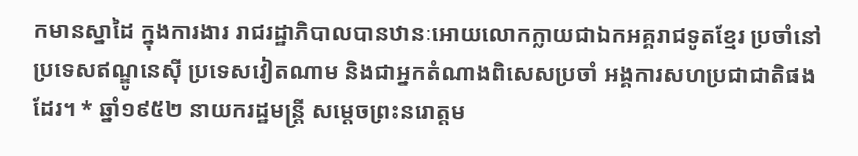កមានស្នាដៃ ក្នុងការងារ រាជរដ្ឋាភិបាលបានឋានៈអោយលោកក្លាយជាឯកអគ្គរាជទូតខ្មែរ ប្រចាំនៅប្រទេសឥណ្ឌូនេស៊ី ប្រទេសវៀតណាម និងជាអ្នកតំណាងពិសេសប្រចាំ អង្គការសហប្រជាជាតិផងដែរ។ * ឆ្នាំ១៩៥២ នាយករដ្ឋមន្រ្តី សម្តេចព្រះនរោត្តម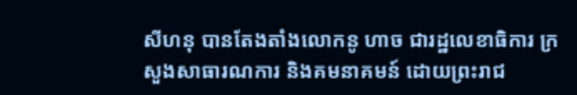សីហនុ បានតែងតាំងលោកនូ ហាច ជារដ្ឋលេខាធិការ ក្រសួងសាធារណការ និងគមនាគមន៍ ដោយព្រះរាជ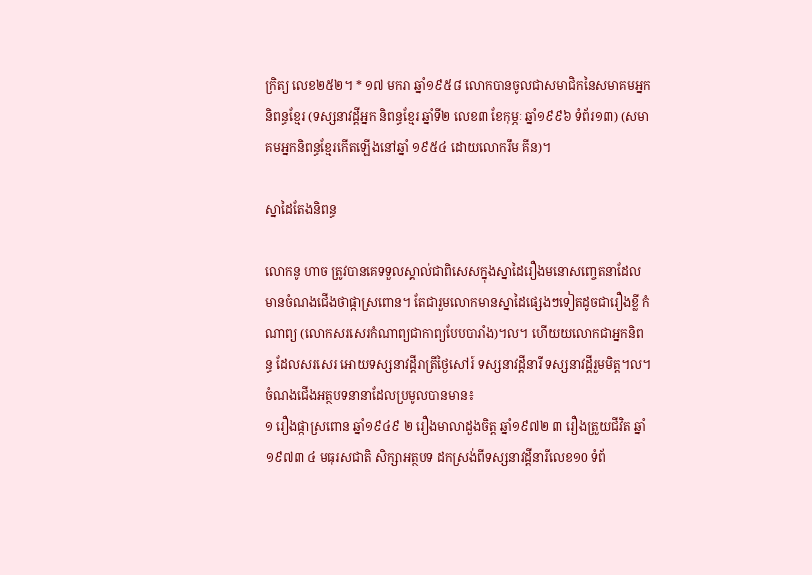ក្រិត្យ លេខ២៥២។ * ១៧ មករា ឆ្នាំ១៩៥៨ លោកបានចូលជាសមាជិកនៃសមាគមអ្នកនិពន្ធខ្មែរ (ទស្សនាវដ្តីអ្នក និពន្ធខ្មែរ ឆ្នាំទី២ លេខ៣ ខែកុម្ភៈ ឆ្នាំ១៩៩៦ ទំព័រ១៣) (សមាគមអ្នកនិពន្ធខ្មែរកើតឡើងនៅឆ្នាំ ១៩៥៤ ដោយលោករឹម គីន)។

ស្នាដៃតែងនិពន្ធ

លោកនូ ហាច ត្រូវបានគេទទួលស្គាល់ជាពិសេសក្នុងស្នាដៃរឿងមនោសញ្ចេតនាដែល មានចំណងជើងថាផ្កាស្រពោន។ តែជារួមលោកមានស្នាដៃផ្សេងៗទៀតដូចជារឿងខ្លី កំណាព្យ (លោកសរសេរកំណាព្យជាកាព្យបែបបារាំង)។ល។ ហើយយលោកជាអ្នកនិពន្ធ ដែលសរសេរ អោយទស្សនាវដ្តីរាត្រីថ្ងៃសៅរ៍ ទស្សនាវដ្តីនារី ទស្សនាវដ្តីរួមមិត្ត។ល។
ចំណងជើងអត្ថបទនានាដែលប្រមូលបានមាន៖
១ រឿងផ្កាស្រពោន ឆ្នាំ១៩៤៩ ២ រឿងមាលាដួងចិត្ត ឆ្នាំ១៩៧២ ៣ រឿងត្រួយជីវិត ឆ្នាំ១៩៧៣ ៤ មធុរសជាតិ សិក្សាអត្ថបទ ដកស្រង់ពីទស្សនាវដ្តីនារីលេខ១0 ទំព័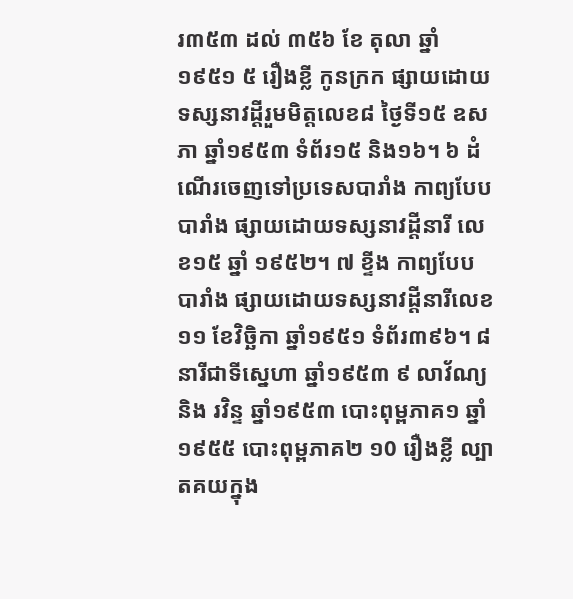រ៣៥៣ ដល់ ៣៥៦ ខែ តុលា ឆ្នាំ១៩៥១ ៥ រឿងខ្លី កូនក្រក ផ្សាយដោយទស្សនាវដ្តីរួមមិត្តលេខ៨ ថ្ងៃទី១៥ ឧសភា ឆ្នាំ១៩៥៣ ទំព័រ១៥ និង១៦។ ៦ ដំណើរចេញទៅប្រទេសបារាំង កាព្យបែបបារាំង ផ្សាយដោយទស្សនាវដ្តីនារី លេខ១៥ ឆ្នាំ ១៩៥២។ ៧ ខ្ទីង កាព្យបែបបារាំង ផ្សាយដោយទស្សនាវដ្តីនារីលេខ ១១ ខែវិច្ឆិកា ឆ្នាំ១៩៥១ ទំព័រ៣៩៦។ ៨ នារីជាទីស្នេហា ឆ្នាំ១៩៥៣ ៩ លាវ័ណ្យ និង រវិន្ទ ឆ្នាំ១៩៥៣ បោះពុម្ពភាគ១ ឆ្នាំ ១៩៥៥ បោះពុម្ពភាគ២ ១0 រឿងខ្លី ល្បាតគយក្នុង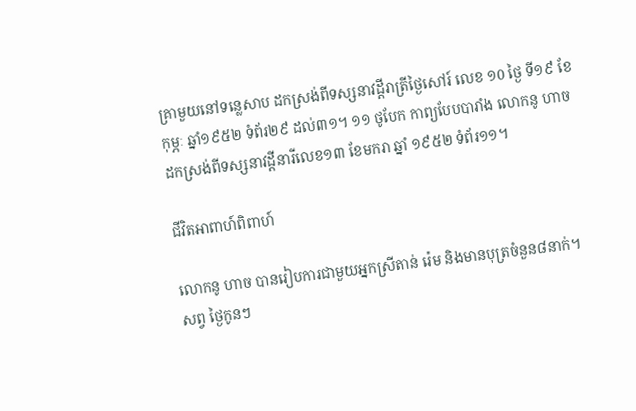គ្រាមួយនៅទន្លេសាប ដកស្រង់ពីទស្សនាវដ្តីរាត្រីថ្ងៃសៅរ៍ លេខ ១0 ថ្ងៃ ទី១៩ ខែកុម្ភៈ ឆ្នាំ១៩៥២ ទំព័រ២៩ ដល់៣១។ ១១ ថូបែក កាព្យបែបបារាំង លោកនូ ហាចដកស្រង់ពីទស្សនាវដ្តីនារីលេខ១៣ ខែមករា ឆ្នាំ ១៩៥២ ទំព័រ១១។

ជីវិតអាពាហ៍ពិពាហ៍

លោកនូ ហាច បានរៀបការជាមួយអ្នកស្រីតាន់ រ៉េម និងមានបុត្រចំនួន៨នាក់។ សព្វ ថ្ងៃកូនៗ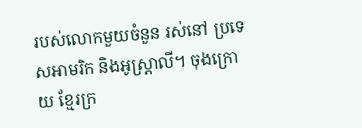របស់លោកមួយចំនួន រស់នៅ ប្រទេសអាមរិក និងអូស្រ្តាលី។ ចុងក្រោយ ខ្មែរក្រ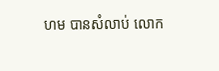ហម បានសំលាប់ លោក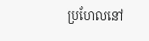ប្រហែលនៅ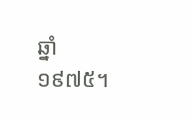ឆ្នាំ១៩៧៥។